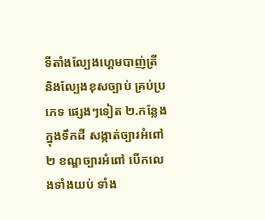ទីតាំងល្បែងហ្គេមបាញ់ត្រី និងល្បែងខុសច្បាប់ គ្រប់ប្រភេទ ផ្សេងៗទៀត ២.កន្លែងក្នុងទឹកដី សង្កាត់ច្បារអំពៅ២ ខណ្ឌច្បារអំពៅ បើកលេងទាំងយប់ ទាំង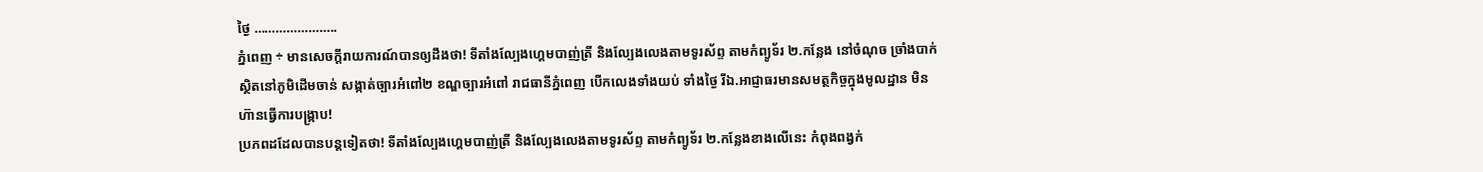ថ្ងៃ …………………..
ភ្នំពេញ ÷ មានសេចក្តីរាយការណ៍បានឲ្យដឹងថា! ទីតាំងល្បែងហ្គេមបាញ់ត្រី និងល្បែងលេងតាមទូរស័ព្ទ តាមកំព្យូទ័រ ២.កន្លែង នៅចំណុច ច្រាំងបាក់ ស្ថិតនៅភូមិដើមចាន់ សង្កាត់ច្បារអំពៅ២ ខណ្ឌច្បារអំពៅ រាជធានីភ្នំពេញ បើកលេងទាំងយប់ ទាំងថ្ងៃ រីឯ.អាជ្ញាធរមានសមត្ថកិច្ចក្នុងមូលដ្ឋាន មិនហ៊ានធ្វើការបង្រ្កាប!
ប្រភពដដែលបានបន្តទៀតថា! ទីតាំងល្បែងហ្គេមបាញ់ត្រី និងល្បែងលេងតាមទូរស័ព្ទ តាមកំព្យូទ័រ ២.កន្លែងខាងលើនេះ កំពុងពង្វក់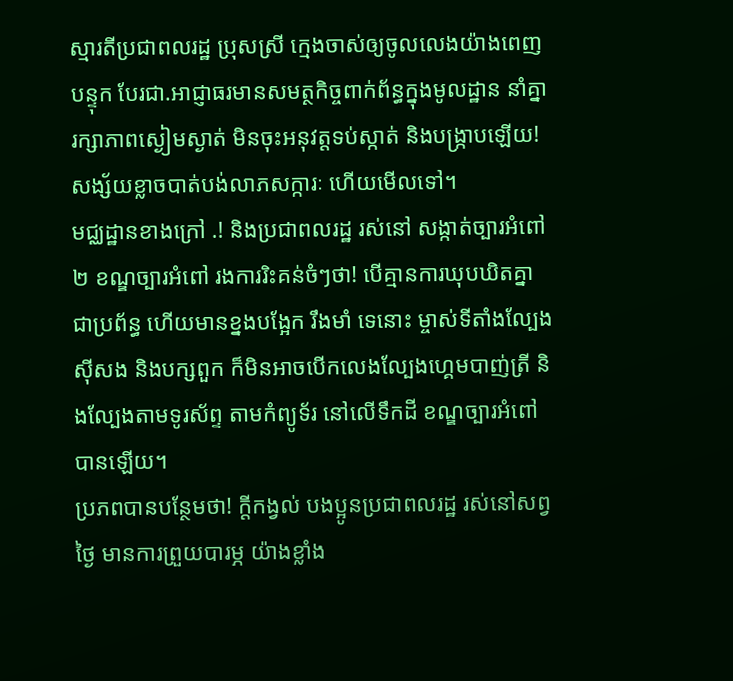ស្មារតីប្រជាពលរដ្ឋ ប្រុសស្រី ក្មេងចាស់ឲ្យចូលលេងយ៉ាងពេញបន្ទុក បែរជា.អាជ្ញាធរមានសមត្ថកិច្ចពាក់ព័ន្ធក្នុងមូលដ្ឋាន នាំគ្នារក្សាភាពស្ងៀមស្ងាត់ មិនចុះអនុវត្តទប់ស្កាត់ និងបង្ក្រាបឡើយ! សង្ស័យខ្លាចបាត់បង់លាភសក្ការៈ ហើយមើលទៅ។
មជ្ឈដ្ឋានខាងក្រៅ .! និងប្រជាពលរដ្ឋ រស់នៅ សង្កាត់ច្បារអំពៅ២ ខណ្ឌច្បារអំពៅ រងការរិះគន់ចំៗថា! បើគ្មានការឃុបឃិតគ្នា ជាប្រព័ន្ធ ហើយមានខ្នងបង្អែក រឹងមាំ ទេនោះ ម្ចាស់ទីតាំងល្បែងសុីសង និងបក្សពួក ក៏មិនអាចបើកលេងល្បែងហ្គេមបាញ់ត្រី និងល្បែងតាមទូរស័ព្ទ តាមកំព្យូទ័រ នៅលើទឹកដី ខណ្ឌច្បារអំពៅ បានឡើយ។
ប្រភពបានបន្ថែមថា! ក្តីកង្វល់ បងប្អូនប្រជាពលរដ្ឋ រស់នៅសព្វថ្ងៃ មានការព្រួយបារម្ភ យ៉ាងខ្លាំង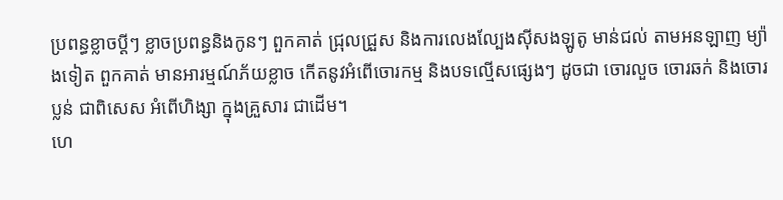ប្រពន្ធខ្លាចប្ដីៗ ខ្លាចប្រពន្ធនិងកូនៗ ពួកគាត់ ជ្រុលជ្រួស និងការលេងល្បែងសុីសងឡូតូ មាន់ជល់ តាមអនឡាញ ម្យ៉ាងទៀត ពួកគាត់ មានអារម្មណ៍ភ័យខ្លាច កើតនូវអំពើចោរកម្ម និងបទល្មើសផ្សេងៗ ដូចជា ចោរលួច ចោរឆក់ និងចោរប្លន់ ជាពិសេស អំពើហិង្សា ក្នុងគ្រួសារ ជាដើម។
ហេ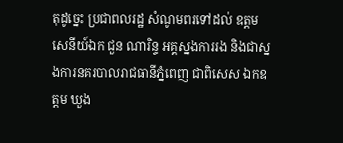តុដូច្នេះ ប្រជាពលរដ្ឋ សំណូមពរទៅដល់ ឧត្តមសេនីយ៍ឯក ជួន ណារិន្ទ អគ្គស្នងការរង និងជាស្នងការនគរបាលរាជធានីភ្នំពេញ ជាពិសេស ឯកឧត្តម ឃួង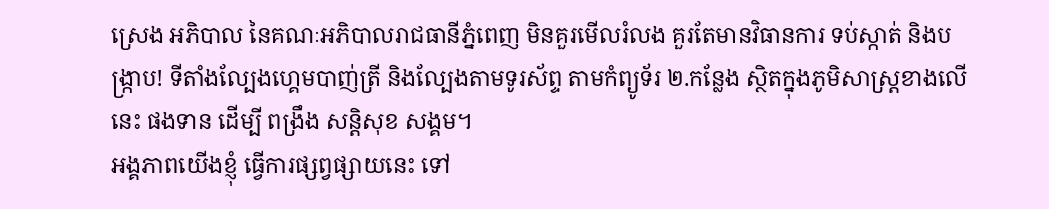ស្រេង អភិបាល នៃគណៈអភិបាលរាជធានីភ្នំពេញ មិនគួរមើលរំលង គួរតែមានវិធានការ ទប់ស្កាត់ និងបង្ក្រាប! ទីតាំងល្បែងហ្គេមបាញ់ត្រី និងល្បែងតាមទូរស័ព្ទ តាមកំព្យូទ័រ ២.កន្លែង ស្ថិតក្នុងភូមិសាស្ត្រខាងលើនេះ ផងទាន ដើម្បី ពង្រឹង សន្តិសុខ សង្គម។
អង្គភាពយើងខ្ញុំ ធ្វើការផ្សព្វផ្សាយនេះ ទៅ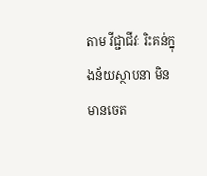តាម វីជ្ជាជីវៈ រិះគន់ក្នុងន័យស្ថាបនា មិនមានចេត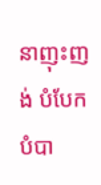នាញុះញង់ បំបែកបំបា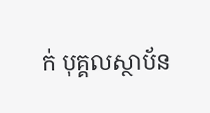ក់ បុគ្គលស្ថាប័ន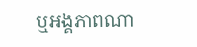ឬអង្គភាពណា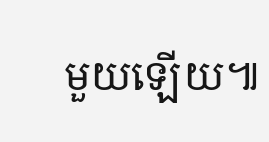មួយឡើយ៕